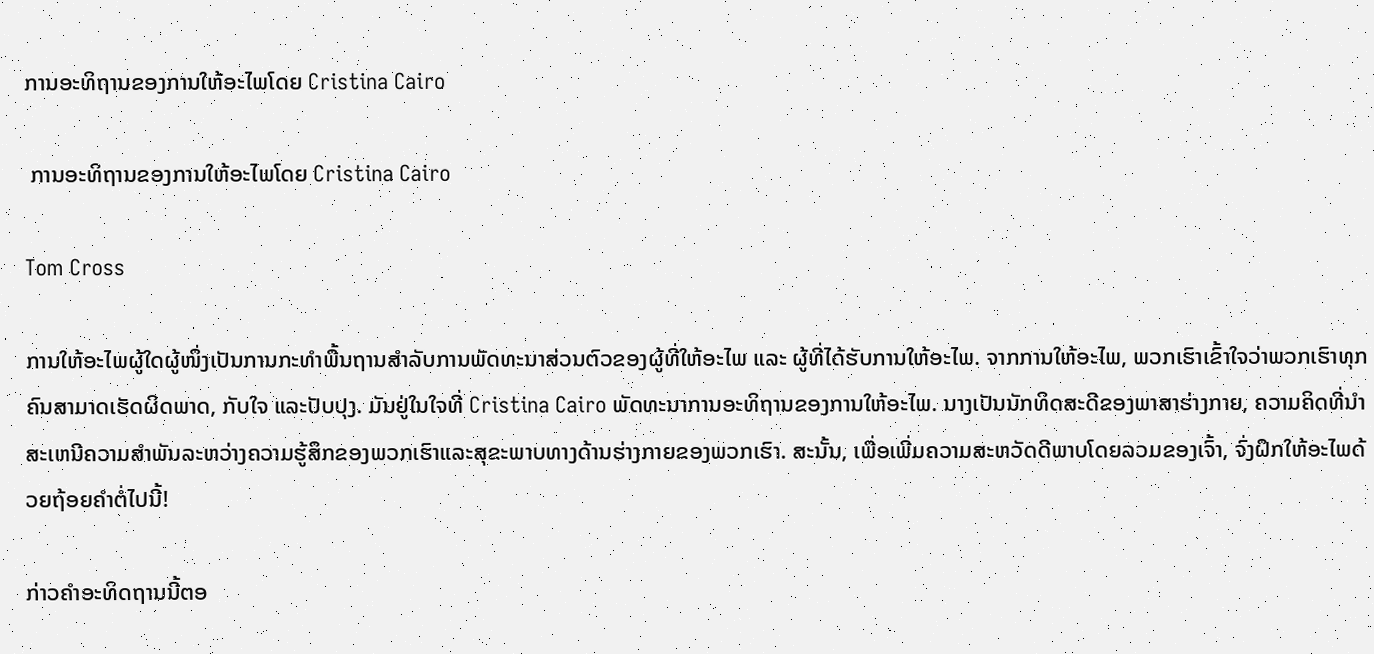ການອະທິຖານຂອງການໃຫ້ອະໄພໂດຍ Cristina Cairo

 ການອະທິຖານຂອງການໃຫ້ອະໄພໂດຍ Cristina Cairo

Tom Cross

ການໃຫ້ອະໄພຜູ້ໃດຜູ້ໜຶ່ງເປັນການກະທຳພື້ນຖານສຳລັບການພັດທະນາສ່ວນຕົວຂອງຜູ້ທີ່ໃຫ້ອະໄພ ແລະ ຜູ້ທີ່ໄດ້ຮັບການໃຫ້ອະໄພ. ຈາກການໃຫ້ອະໄພ, ພວກເຮົາເຂົ້າໃຈວ່າພວກເຮົາທຸກຄົນສາມາດເຮັດຜິດພາດ, ກັບໃຈ ແລະປັບປຸງ. ມັນຢູ່ໃນໃຈທີ່ Cristina Cairo ພັດທະນາການອະທິຖານຂອງການໃຫ້ອະໄພ. ນາງເປັນນັກທິດສະດີຂອງພາສາຮ່າງກາຍ, ຄວາມຄິດທີ່ນໍາສະເຫນີຄວາມສໍາພັນລະຫວ່າງຄວາມຮູ້ສຶກຂອງພວກເຮົາແລະສຸຂະພາບທາງດ້ານຮ່າງກາຍຂອງພວກເຮົາ. ສະນັ້ນ, ເພື່ອເພີ່ມຄວາມສະຫວັດດີພາບໂດຍລວມຂອງເຈົ້າ, ຈົ່ງຝຶກໃຫ້ອະໄພດ້ວຍຖ້ອຍຄຳຕໍ່ໄປນີ້!

ກ່າວຄຳອະທິດຖານນີ້ຕອ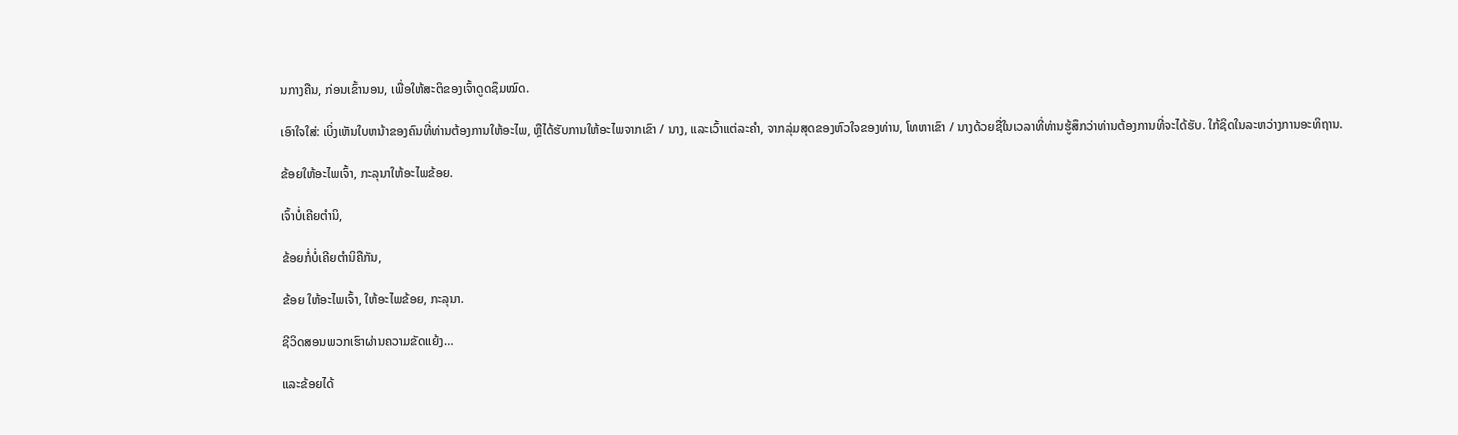ນກາງຄືນ, ກ່ອນເຂົ້ານອນ, ເພື່ອໃຫ້ສະຕິຂອງເຈົ້າດູດຊຶມໝົດ.

ເອົາໃຈໃສ່: ເບິ່ງເຫັນໃບຫນ້າຂອງຄົນທີ່ທ່ານຕ້ອງການໃຫ້ອະໄພ, ຫຼືໄດ້ຮັບການໃຫ້ອະໄພຈາກເຂົາ / ນາງ, ແລະເວົ້າແຕ່ລະຄໍາ, ຈາກລຸ່ມສຸດຂອງຫົວໃຈຂອງທ່ານ, ໂທຫາເຂົາ / ນາງດ້ວຍຊື່ໃນເວລາທີ່ທ່ານຮູ້ສຶກວ່າທ່ານຕ້ອງການທີ່ຈະໄດ້ຮັບ. ໃກ້ຊິດໃນລະຫວ່າງການອະທິຖານ.

ຂ້ອຍໃຫ້ອະໄພເຈົ້າ, ກະລຸນາໃຫ້ອະໄພຂ້ອຍ.

ເຈົ້າບໍ່ເຄີຍຕໍານິ,

ຂ້ອຍກໍ່ບໍ່ເຄີຍຕໍານິຄືກັນ,

ຂ້ອຍ ໃຫ້ອະໄພເຈົ້າ, ໃຫ້ອະໄພຂ້ອຍ, ກະລຸນາ.

ຊີວິດສອນພວກເຮົາຜ່ານຄວາມຂັດແຍ້ງ…

ແລະຂ້ອຍໄດ້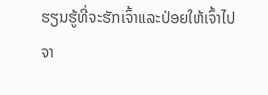ຮຽນຮູ້ທີ່ຈະຮັກເຈົ້າແລະປ່ອຍໃຫ້ເຈົ້າໄປຈາ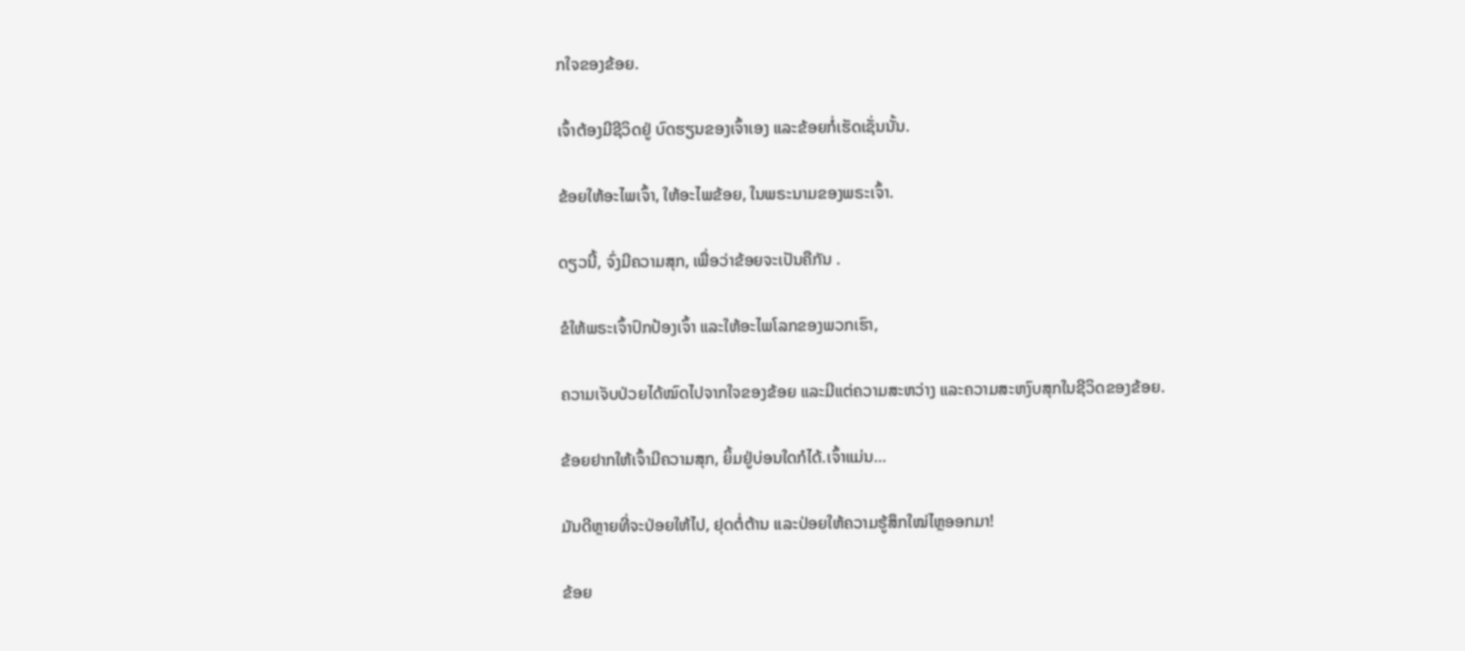ກໃຈຂອງຂ້ອຍ.

ເຈົ້າຕ້ອງມີຊີວິດຢູ່ ບົດຮຽນຂອງເຈົ້າເອງ ແລະຂ້ອຍກໍ່ເຮັດເຊັ່ນນັ້ນ.

ຂ້ອຍໃຫ້ອະໄພເຈົ້າ, ໃຫ້ອະໄພຂ້ອຍ, ໃນພຣະນາມຂອງພຣະເຈົ້າ.

ດຽວນີ້, ຈົ່ງມີຄວາມສຸກ, ເພື່ອວ່າຂ້ອຍຈະເປັນຄືກັນ .

ຂໍໃຫ້ພຣະເຈົ້າປົກປ້ອງເຈົ້າ ແລະໃຫ້ອະໄພໂລກຂອງພວກເຮົາ,

ຄວາມເຈັບປ່ວຍໄດ້ໝົດໄປຈາກໃຈຂອງຂ້ອຍ ແລະມີແຕ່ຄວາມສະຫວ່າງ ແລະຄວາມສະຫງົບສຸກໃນຊີວິດຂອງຂ້ອຍ.

ຂ້ອຍຢາກໃຫ້ເຈົ້າມີຄວາມສຸກ, ຍິ້ມຢູ່ບ່ອນໃດກໍໄດ້.ເຈົ້າແມ່ນ…

ມັນດີຫຼາຍທີ່ຈະປ່ອຍໃຫ້ໄປ, ຢຸດຕໍ່ຕ້ານ ແລະປ່ອຍໃຫ້ຄວາມຮູ້ສຶກໃໝ່ໄຫຼອອກມາ!

ຂ້ອຍ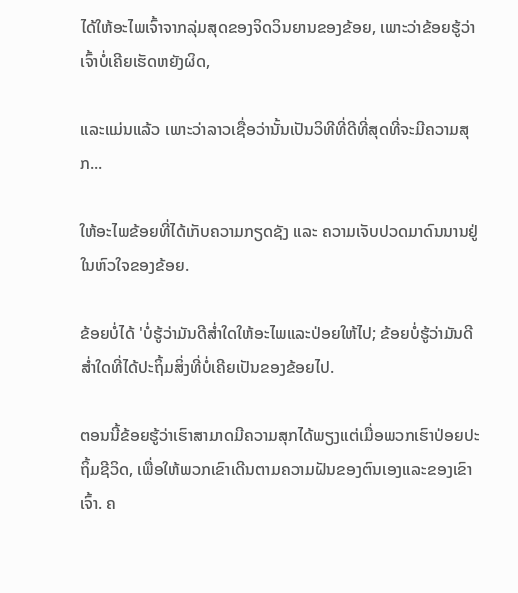ໄດ້ໃຫ້ອະໄພເຈົ້າຈາກລຸ່ມສຸດຂອງຈິດວິນຍານຂອງຂ້ອຍ, ເພາະວ່າຂ້ອຍຮູ້ວ່າເຈົ້າບໍ່ເຄີຍເຮັດຫຍັງຜິດ,

ແລະແມ່ນແລ້ວ ເພາະວ່າລາວເຊື່ອວ່ານັ້ນເປັນວິທີທີ່ດີທີ່ສຸດທີ່ຈະມີຄວາມສຸກ...

ໃຫ້ອະໄພຂ້ອຍທີ່ໄດ້ເກັບຄວາມກຽດຊັງ ແລະ ຄວາມເຈັບປວດມາດົນນານຢູ່ໃນຫົວໃຈຂອງຂ້ອຍ.

ຂ້ອຍບໍ່ໄດ້ 'ບໍ່ຮູ້ວ່າມັນດີສໍ່າໃດໃຫ້ອະໄພແລະປ່ອຍໃຫ້ໄປ; ຂ້ອຍບໍ່ຮູ້ວ່າມັນດີສໍ່າໃດທີ່ໄດ້ປະຖິ້ມສິ່ງທີ່ບໍ່ເຄີຍເປັນຂອງຂ້ອຍໄປ.

ຕອນນີ້ຂ້ອຍຮູ້ວ່າເຮົາສາມາດມີຄວາມສຸກໄດ້ພຽງແຕ່ເມື່ອພວກເຮົາປ່ອຍປະຖິ້ມຊີວິດ, ເພື່ອໃຫ້ພວກເຂົາເດີນຕາມຄວາມຝັນຂອງຕົນເອງແລະຂອງເຂົາເຈົ້າ. ຄ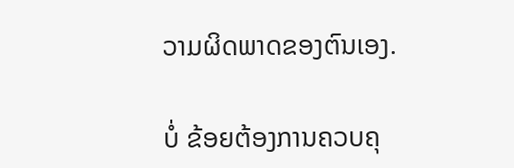ວາມຜິດພາດຂອງຕົນເອງ.

ບໍ່ ຂ້ອຍຕ້ອງການຄວບຄຸ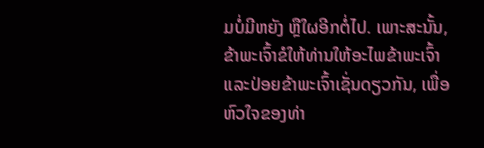ມບໍ່ມີຫຍັງ ຫຼືໃຜອີກຕໍ່ໄປ. ເພາະສະນັ້ນ, ຂ້າພະເຈົ້າຂໍໃຫ້ທ່ານໃຫ້ອະໄພຂ້າພະເຈົ້າແລະປ່ອຍຂ້າພະເຈົ້າເຊັ່ນດຽວກັນ, ເພື່ອຫົວໃຈຂອງທ່າ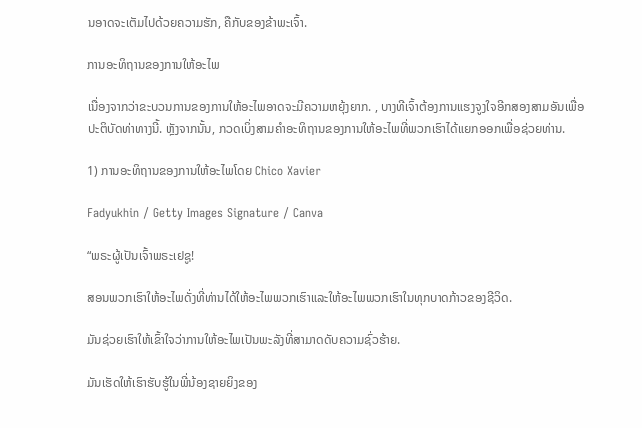ນອາດຈະເຕັມໄປດ້ວຍຄວາມຮັກ, ຄືກັບຂອງຂ້າພະເຈົ້າ.

ການອະທິຖານຂອງການໃຫ້ອະໄພ

ເນື່ອງຈາກວ່າຂະບວນການຂອງການໃຫ້ອະໄພອາດຈະມີຄວາມຫຍຸ້ງຍາກ. , ບາງທີເຈົ້າຕ້ອງການແຮງຈູງໃຈອີກສອງສາມອັນເພື່ອປະຕິບັດທ່າທາງນີ້. ຫຼັງຈາກນັ້ນ, ກວດເບິ່ງສາມຄໍາອະທິຖານຂອງການໃຫ້ອະໄພທີ່ພວກເຮົາໄດ້ແຍກອອກເພື່ອຊ່ວຍທ່ານ.

1) ການອະທິຖານຂອງການໃຫ້ອະໄພໂດຍ Chico Xavier

Fadyukhin / Getty Images Signature / Canva

“ພຣະຜູ້ເປັນເຈົ້າພຣະເຢຊູ!

ສອນພວກເຮົາໃຫ້ອະໄພດັ່ງທີ່ທ່ານໄດ້ໃຫ້ອະໄພພວກເຮົາແລະໃຫ້ອະໄພພວກເຮົາໃນທຸກບາດກ້າວຂອງຊີວິດ.

ມັນຊ່ວຍເຮົາໃຫ້ເຂົ້າໃຈວ່າການໃຫ້ອະໄພເປັນພະລັງທີ່ສາມາດດັບຄວາມຊົ່ວຮ້າຍ.

ມັນເຮັດໃຫ້ເຮົາຮັບຮູ້ໃນພີ່ນ້ອງຊາຍຍິງຂອງ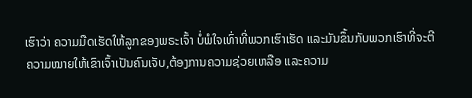ເຮົາວ່າ ຄວາມມືດເຮັດໃຫ້ລູກຂອງພຣະເຈົ້າ ບໍ່ພໍໃຈເທົ່າທີ່ພວກເຮົາເຮັດ ແລະມັນຂຶ້ນກັບພວກເຮົາທີ່ຈະຕີຄວາມໝາຍໃຫ້ເຂົາເຈົ້າເປັນຄົນເຈັບ,ຕ້ອງການຄວາມຊ່ວຍເຫລືອ ແລະຄວາມ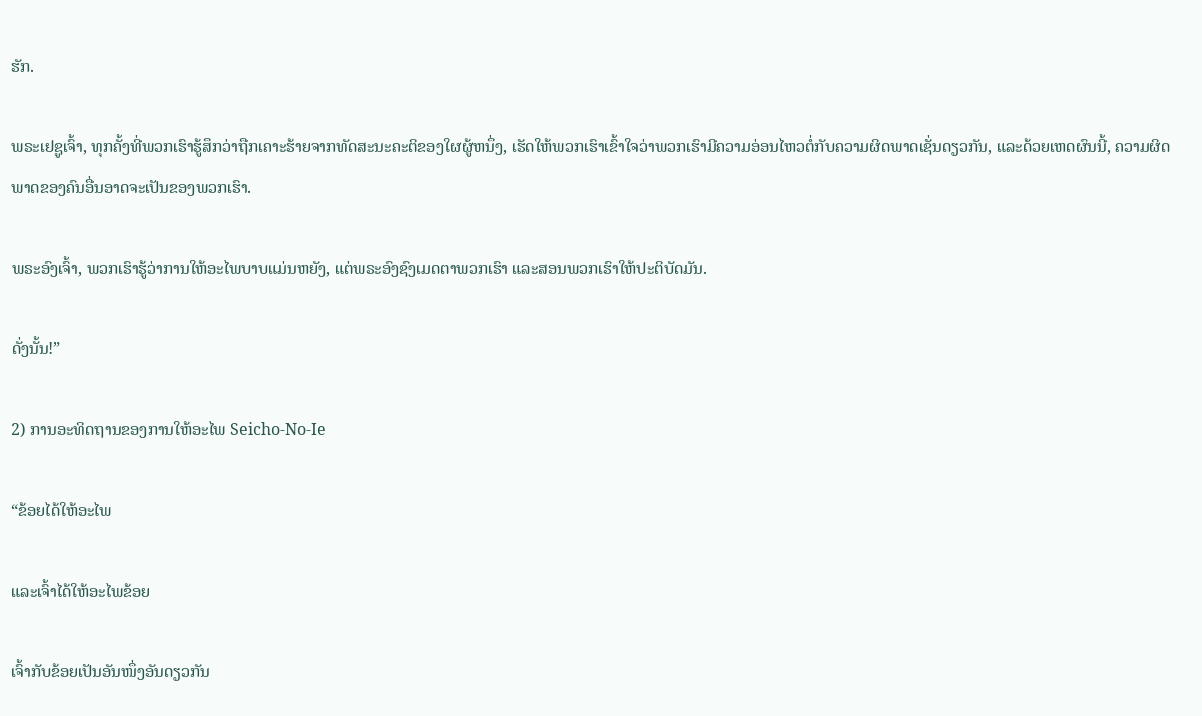ຮັກ.

ພຣະເຢຊູເຈົ້າ, ທຸກຄັ້ງທີ່ພວກເຮົາຮູ້ສຶກວ່າຖືກເຄາະຮ້າຍຈາກທັດສະນະຄະຕິຂອງໃຜຜູ້ຫນຶ່ງ, ເຮັດໃຫ້ພວກເຮົາເຂົ້າໃຈວ່າພວກເຮົາມີຄວາມອ່ອນໄຫວຕໍ່ກັບຄວາມຜິດພາດເຊັ່ນດຽວກັນ, ແລະດ້ວຍເຫດຜົນນີ້, ຄວາມຜິດພາດຂອງຄົນອື່ນອາດຈະເປັນຂອງພວກເຮົາ.

ພຣະອົງເຈົ້າ, ພວກເຮົາຮູ້ວ່າການໃຫ້ອະໄພບາບແມ່ນຫຍັງ, ແຕ່ພຣະອົງຊົງເມດຕາພວກເຮົາ ແລະສອນພວກເຮົາໃຫ້ປະຕິບັດມັນ.

ດັ່ງນັ້ນ!”

2) ການອະທິດຖານຂອງການໃຫ້ອະໄພ Seicho-No-Ie

“ຂ້ອຍໄດ້ໃຫ້ອະໄພ

ແລະເຈົ້າໄດ້ໃຫ້ອະໄພຂ້ອຍ

ເຈົ້າກັບຂ້ອຍເປັນອັນໜຶ່ງອັນດຽວກັນ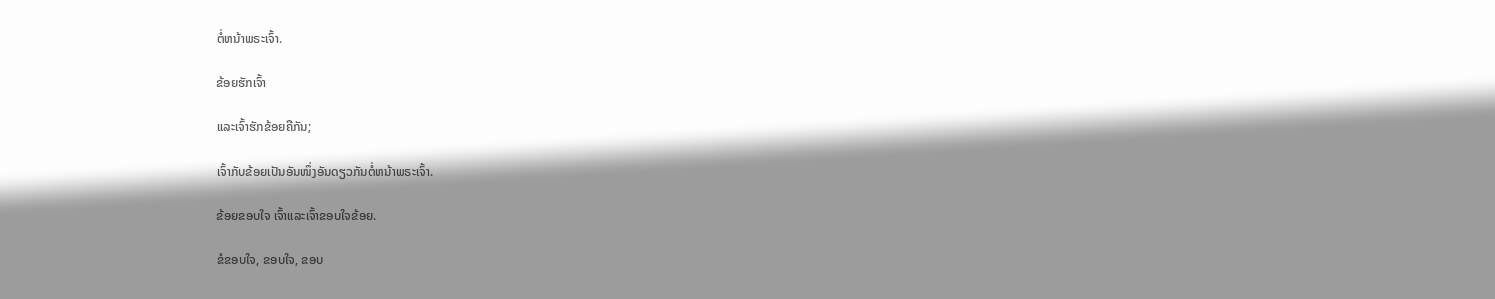ຕໍ່ຫນ້າພຣະເຈົ້າ.

ຂ້ອຍຮັກເຈົ້າ

ແລະເຈົ້າຮັກຂ້ອຍຄືກັນ;

ເຈົ້າກັບຂ້ອຍເປັນອັນໜຶ່ງອັນດຽວກັນຕໍ່ຫນ້າພຣະເຈົ້າ.

ຂ້ອຍຂອບໃຈ ເຈົ້າແລະເຈົ້າຂອບໃຈຂ້ອຍ.

ຂໍຂອບໃຈ, ຂອບໃຈ, ຂອບ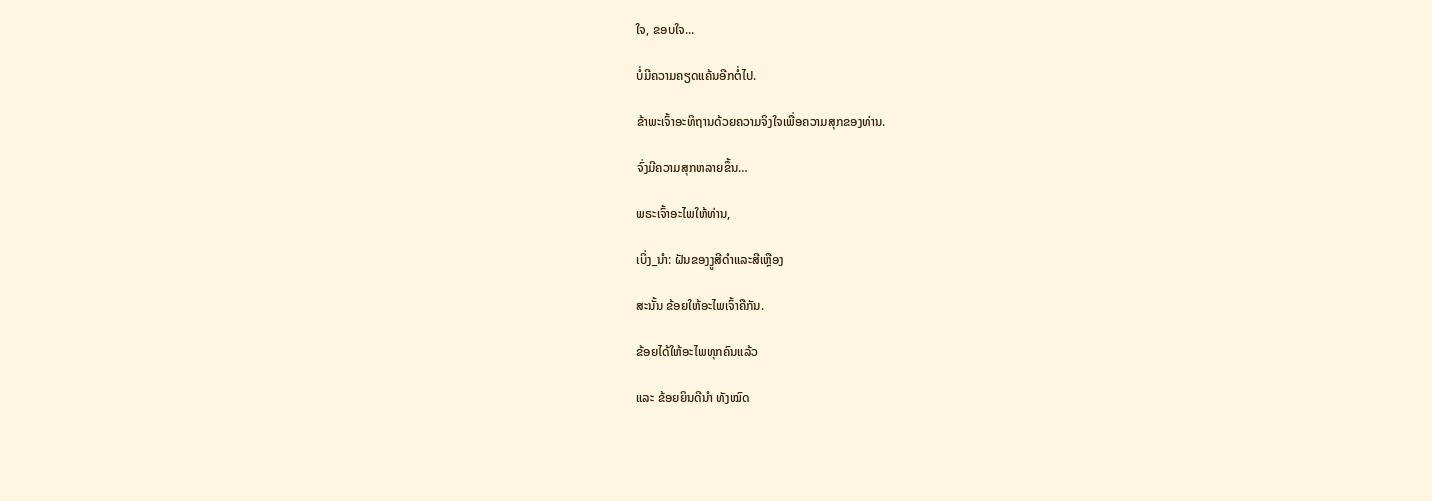ໃຈ, ຂອບໃຈ...

ບໍ່ມີຄວາມຄຽດແຄ້ນອີກຕໍ່ໄປ.

ຂ້າພະເຈົ້າອະທິຖານດ້ວຍຄວາມຈິງໃຈເພື່ອຄວາມສຸກຂອງທ່ານ.

ຈົ່ງມີຄວາມສຸກຫລາຍຂຶ້ນ…

ພຣະເຈົ້າອະໄພໃຫ້ທ່ານ,

ເບິ່ງ_ນຳ: ຝັນຂອງງູສີດໍາແລະສີເຫຼືອງ

ສະນັ້ນ ຂ້ອຍໃຫ້ອະໄພເຈົ້າຄືກັນ.

ຂ້ອຍໄດ້ໃຫ້ອະໄພທຸກຄົນແລ້ວ

ແລະ ຂ້ອຍຍິນດີນຳ ທັງໝົດ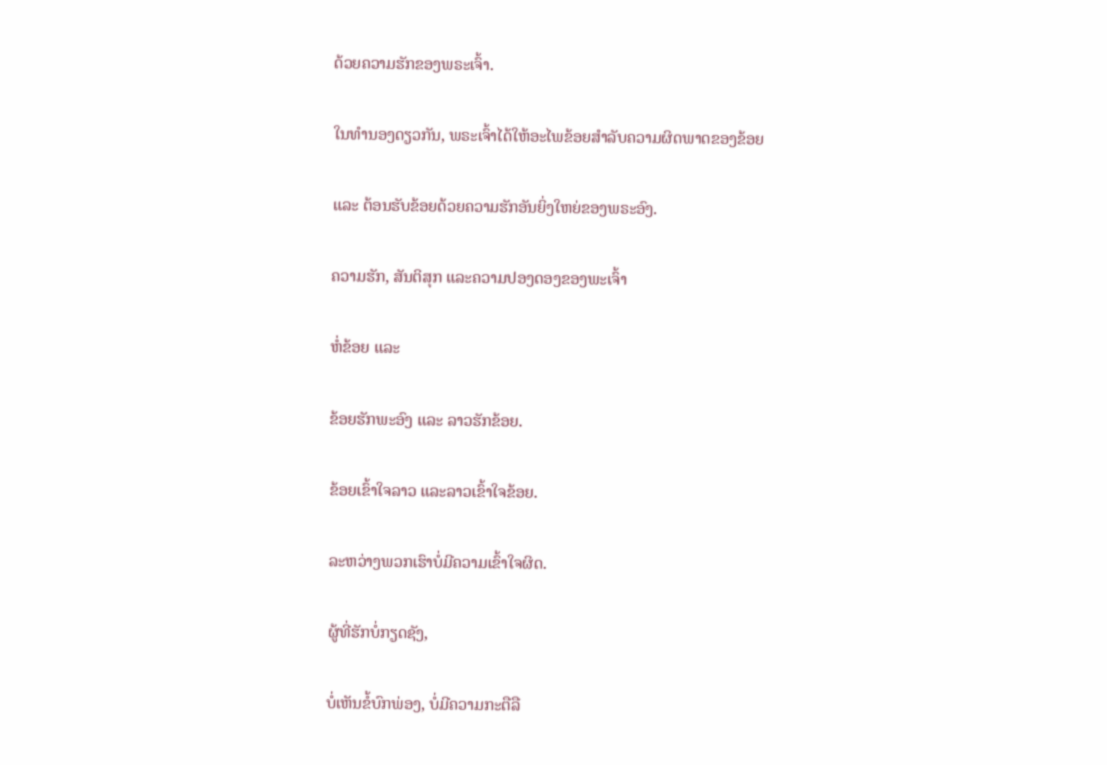ດ້ວຍຄວາມຮັກຂອງພຣະເຈົ້າ.

ໃນທຳນອງດຽວກັນ, ພຣະເຈົ້າໄດ້ໃຫ້ອະໄພຂ້ອຍສຳລັບຄວາມຜິດພາດຂອງຂ້ອຍ

ແລະ ຕ້ອນຮັບຂ້ອຍດ້ວຍຄວາມຮັກອັນຍິ່ງໃຫຍ່ຂອງພຣະອົງ.

ຄວາມຮັກ, ສັນຕິສຸກ ແລະຄວາມປອງດອງຂອງພະເຈົ້າ

ຫໍ່ຂ້ອຍ ແລະ

ຂ້ອຍຮັກພະອົງ ແລະ ລາວຮັກຂ້ອຍ.

ຂ້ອຍເຂົ້າໃຈລາວ ແລະລາວເຂົ້າໃຈຂ້ອຍ.

ລະຫວ່າງພວກເຮົາບໍ່ມີຄວາມເຂົ້າໃຈຜິດ.

ຜູ້ທີ່ຮັກບໍ່ກຽດຊັງ,

ບໍ່ເຫັນຂໍ້ບົກພ່ອງ, ບໍ່ມີຄວາມກະຕືລື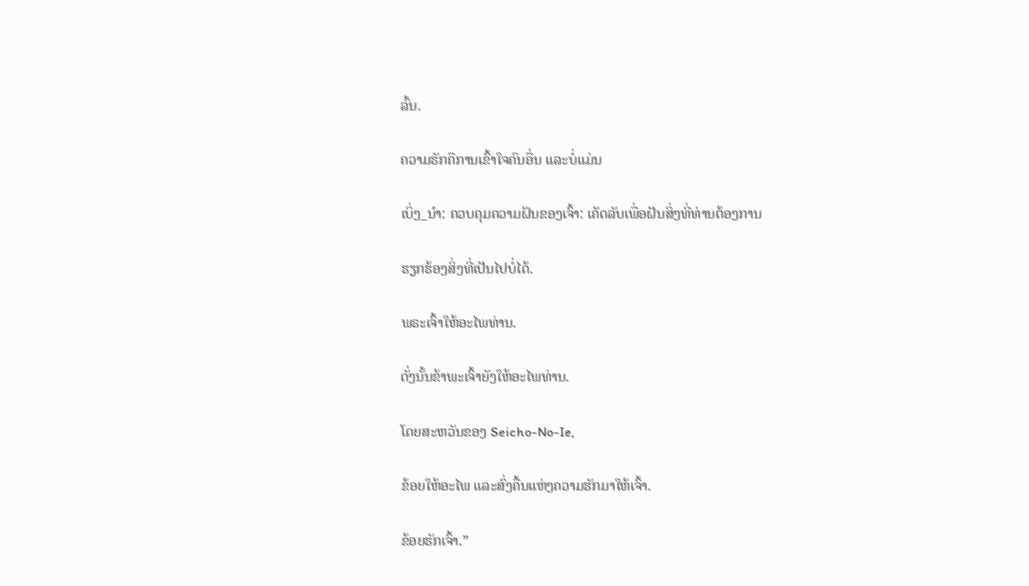ລົ້ນ.

ຄວາມຮັກຄືການເຂົ້າໃຈຄົນອື່ນ ແລະບໍ່ແມ່ນ

ເບິ່ງ_ນຳ: ຄວບຄຸມຄວາມຝັນຂອງເຈົ້າ: ເຄັດລັບເພື່ອຝັນສິ່ງທີ່ທ່ານຕ້ອງການ

ຮຽກຮ້ອງສິ່ງທີ່ເປັນໄປບໍ່ໄດ້.

ພຣະເຈົ້າໃຫ້ອະໄພທ່ານ.

ດັ່ງນັ້ນຂ້າພະເຈົ້າຍັງໃຫ້ອະໄພທ່ານ.

ໂດຍສະຫວັນຂອງ Seicho-No-Ie,

ຂ້ອຍໃຫ້ອະໄພ ແລະສົ່ງຄື້ນແຫ່ງຄວາມຮັກມາໃຫ້ເຈົ້າ.

ຂ້ອຍຮັກເຈົ້າ.”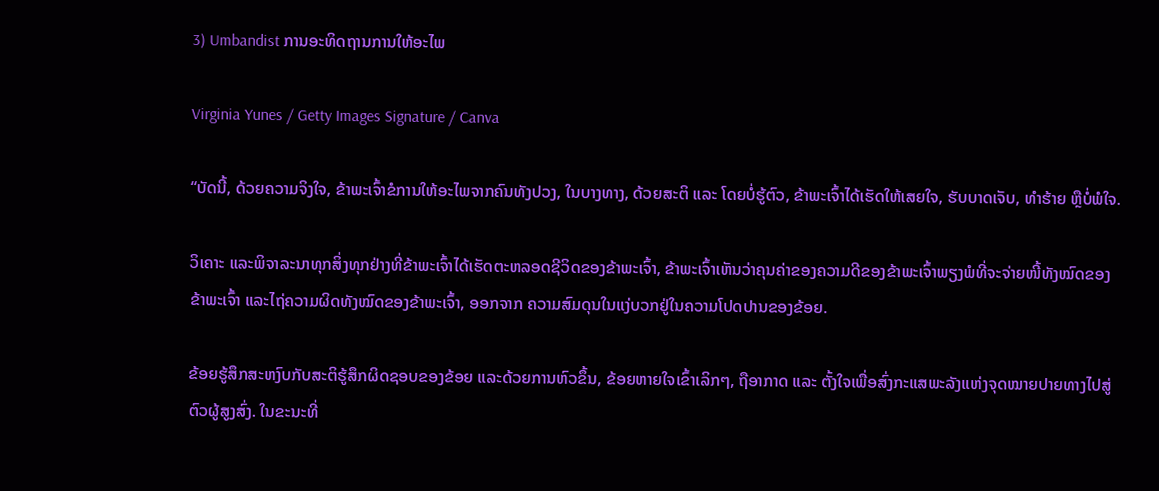3) Umbandist ການອະທິດຖານການໃຫ້ອະໄພ

Virginia Yunes / Getty Images Signature / Canva

“ບັດນີ້, ດ້ວຍຄວາມຈິງໃຈ, ຂ້າພະເຈົ້າຂໍການໃຫ້ອະໄພຈາກຄົນທັງປວງ, ໃນບາງທາງ, ດ້ວຍສະຕິ ແລະ ໂດຍບໍ່ຮູ້ຕົວ, ຂ້າພະເຈົ້າໄດ້ເຮັດໃຫ້ເສຍໃຈ, ຮັບບາດເຈັບ, ທໍາຮ້າຍ ຫຼືບໍ່ພໍໃຈ.

ວິເຄາະ ແລະພິຈາລະນາທຸກສິ່ງທຸກຢ່າງທີ່ຂ້າພະເຈົ້າໄດ້ເຮັດຕະຫລອດຊີວິດຂອງຂ້າພະເຈົ້າ, ຂ້າພະເຈົ້າເຫັນວ່າຄຸນຄ່າຂອງຄວາມດີຂອງຂ້າພະເຈົ້າພຽງພໍທີ່ຈະຈ່າຍໜີ້ທັງໝົດຂອງຂ້າພະເຈົ້າ ແລະໄຖ່ຄວາມຜິດທັງໝົດຂອງຂ້າພະເຈົ້າ, ອອກຈາກ ຄວາມສົມດຸນໃນແງ່ບວກຢູ່ໃນຄວາມໂປດປານຂອງຂ້ອຍ.

ຂ້ອຍຮູ້ສຶກສະຫງົບກັບສະຕິຮູ້ສຶກຜິດຊອບຂອງຂ້ອຍ ແລະດ້ວຍການຫົວຂຶ້ນ, ຂ້ອຍຫາຍໃຈເຂົ້າເລິກໆ, ຖືອາກາດ ແລະ ຕັ້ງໃຈເພື່ອສົ່ງກະແສພະລັງແຫ່ງຈຸດໝາຍປາຍທາງໄປສູ່ຕົວຜູ້ສູງສົ່ງ. ໃນຂະນະທີ່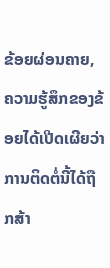ຂ້ອຍຜ່ອນຄາຍ, ຄວາມຮູ້ສຶກຂອງຂ້ອຍໄດ້ເປີດເຜີຍວ່າການຕິດຕໍ່ນີ້ໄດ້ຖືກສ້າ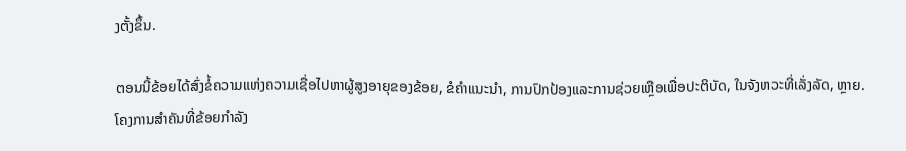ງຕັ້ງຂຶ້ນ.

ຕອນນີ້ຂ້ອຍໄດ້ສົ່ງຂໍ້ຄວາມແຫ່ງຄວາມເຊື່ອໄປຫາຜູ້ສູງອາຍຸຂອງຂ້ອຍ, ຂໍຄໍາແນະນໍາ, ການປົກປ້ອງແລະການຊ່ວຍເຫຼືອເພື່ອປະຕິບັດ, ໃນຈັງຫວະທີ່ເລັ່ງລັດ, ຫຼາຍ. ໂຄງການສໍາຄັນທີ່ຂ້ອຍກໍາລັງ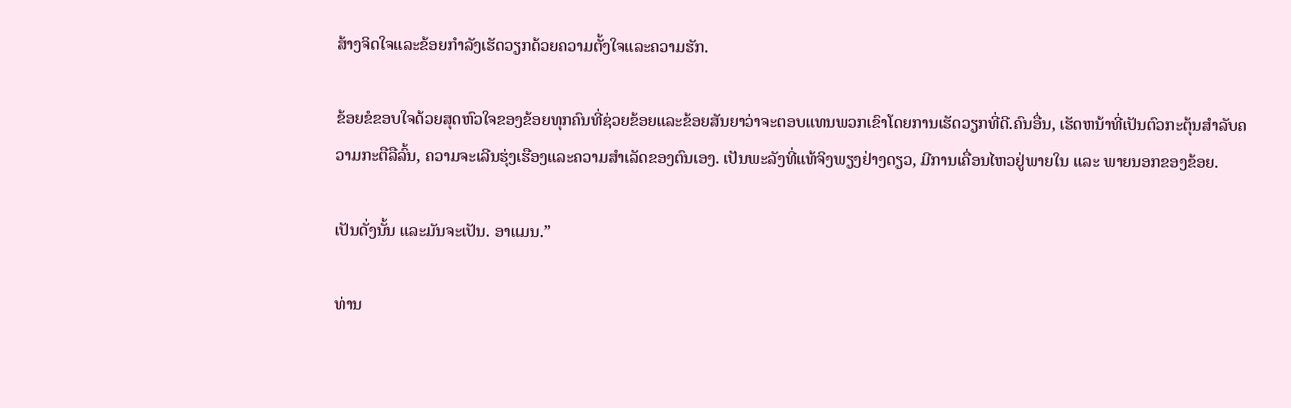ສ້າງຈິດໃຈແລະຂ້ອຍກໍາລັງເຮັດວຽກດ້ວຍຄວາມຕັ້ງໃຈແລະຄວາມຮັກ.

ຂ້ອຍຂໍຂອບໃຈດ້ວຍສຸດຫົວໃຈຂອງຂ້ອຍທຸກຄົນທີ່ຊ່ວຍຂ້ອຍແລະຂ້ອຍສັນຍາວ່າຈະຕອບແທນພວກເຂົາໂດຍການເຮັດວຽກທີ່ດີ.ຄົນອື່ນ, ເຮັດຫນ້າທີ່ເປັນຕົວກະຕຸ້ນສໍາລັບຄວາມກະຕືລືລົ້ນ, ຄວາມຈະເລີນຮຸ່ງເຮືອງແລະຄວາມສໍາເລັດຂອງຕົນເອງ. ເປັນພະລັງທີ່ແທ້ຈິງພຽງຢ່າງດຽວ, ມີການເຄື່ອນໄຫວຢູ່ພາຍໃນ ແລະ ພາຍນອກຂອງຂ້ອຍ.

ເປັນດັ່ງນັ້ນ ແລະມັນຈະເປັນ. ອາແມນ.”

ທ່ານ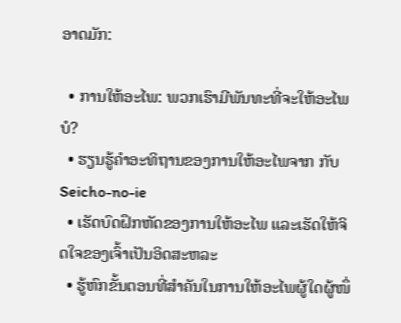ອາດມັກ:

  • ການໃຫ້ອະໄພ: ພວກເຮົາມີພັນທະທີ່ຈະໃຫ້ອະໄພບໍ?
  • ຮຽນຮູ້ຄໍາອະທິຖານຂອງການໃຫ້ອະໄພຈາກ ກັບ Seicho-no-ie
  • ເຮັດບົດຝຶກຫັດຂອງການໃຫ້ອະໄພ ແລະເຮັດໃຫ້ຈິດໃຈຂອງເຈົ້າເປັນອິດສະຫລະ
  • ຮູ້ຫົກຂັ້ນຕອນທີ່ສຳຄັນໃນການໃຫ້ອະໄພຜູ້ໃດຜູ້ໜຶ່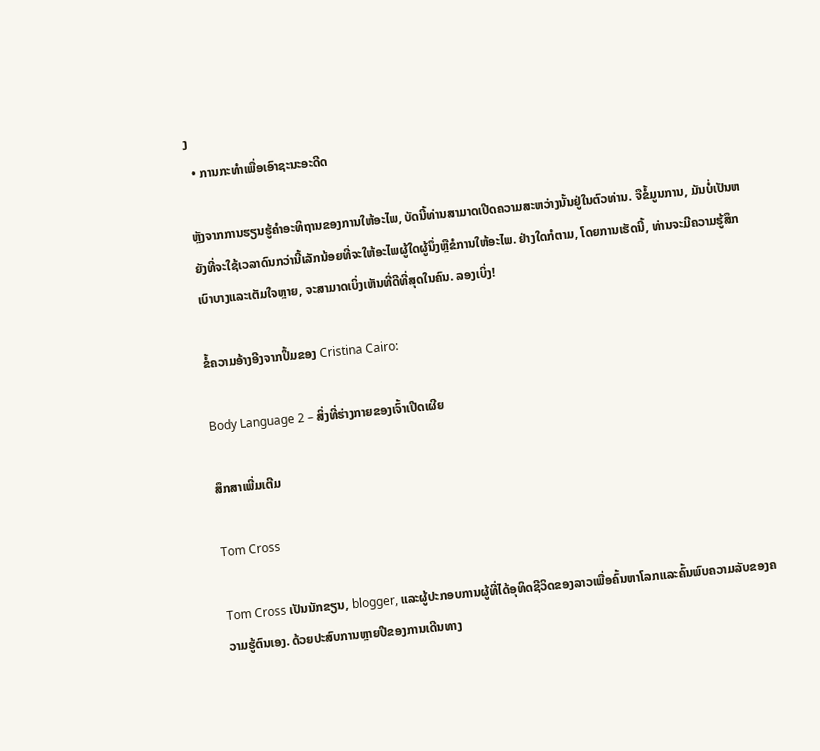ງ
  • ການກະທຳເພື່ອເອົາຊະນະອະດີດ

ຫຼັງຈາກການຮຽນຮູ້ຄໍາອະທິຖານຂອງການໃຫ້ອະໄພ, ບັດນີ້ທ່ານສາມາດເປີດຄວາມສະຫວ່າງນັ້ນຢູ່ໃນຕົວທ່ານ. ຈືຂໍ້ມູນການ, ມັນບໍ່ເປັນຫຍັງທີ່ຈະໃຊ້ເວລາດົນກວ່ານີ້ເລັກນ້ອຍທີ່ຈະໃຫ້ອະໄພຜູ້ໃດຜູ້ນຶ່ງຫຼືຂໍການໃຫ້ອະໄພ. ຢ່າງໃດກໍຕາມ, ໂດຍການເຮັດນີ້, ທ່ານຈະມີຄວາມຮູ້ສຶກເບົາບາງແລະເຕັມໃຈຫຼາຍ, ຈະສາມາດເບິ່ງເຫັນທີ່ດີທີ່ສຸດໃນຄົນ. ລອງເບິ່ງ!

ຂໍ້ຄວາມອ້າງອີງຈາກປຶ້ມຂອງ Cristina Cairo:

Body Language 2 – ສິ່ງທີ່ຮ່າງກາຍຂອງເຈົ້າເປີດເຜີຍ

ສຶກສາເພີ່ມເຕີມ

Tom Cross

Tom Cross ເປັນນັກຂຽນ, blogger, ແລະຜູ້ປະກອບການຜູ້ທີ່ໄດ້ອຸທິດຊີວິດຂອງລາວເພື່ອຄົ້ນຫາໂລກແລະຄົ້ນພົບຄວາມລັບຂອງຄວາມຮູ້ຕົນເອງ. ດ້ວຍປະສົບການຫຼາຍປີຂອງການເດີນທາງ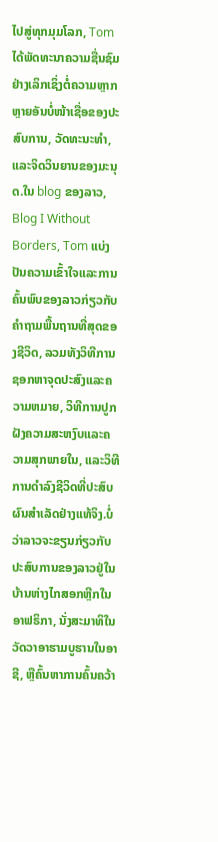ໄປສູ່ທຸກມຸມໂລກ, Tom ໄດ້ພັດທະນາຄວາມຊື່ນຊົມຢ່າງເລິກເຊິ່ງຕໍ່ຄວາມຫຼາກຫຼາຍອັນບໍ່ໜ້າເຊື່ອຂອງປະສົບການ, ວັດທະນະທຳ, ແລະຈິດວິນຍານຂອງມະນຸດ.ໃນ blog ຂອງລາວ, Blog I Without Borders, Tom ແບ່ງປັນຄວາມເຂົ້າໃຈແລະການຄົ້ນພົບຂອງລາວກ່ຽວກັບຄໍາຖາມພື້ນຖານທີ່ສຸດຂອງຊີວິດ, ລວມທັງວິທີການຊອກຫາຈຸດປະສົງແລະຄວາມຫມາຍ, ວິທີການປູກຝັງຄວາມສະຫງົບແລະຄວາມສຸກພາຍໃນ, ແລະວິທີການດໍາລົງຊີວິດທີ່ປະສົບຜົນສໍາເລັດຢ່າງແທ້ຈິງ.ບໍ່ວ່າລາວຈະຂຽນກ່ຽວກັບປະສົບການຂອງລາວຢູ່ໃນບ້ານຫ່າງໄກສອກຫຼີກໃນອາຟຣິກາ, ນັ່ງສະມາທິໃນວັດວາອາຮາມບູຮານໃນອາຊີ, ຫຼືຄົ້ນຫາການຄົ້ນຄວ້າ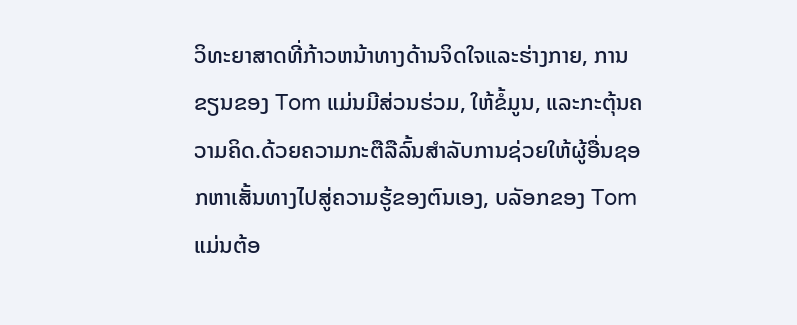ວິທະຍາສາດທີ່ກ້າວຫນ້າທາງດ້ານຈິດໃຈແລະຮ່າງກາຍ, ການຂຽນຂອງ Tom ແມ່ນມີສ່ວນຮ່ວມ, ໃຫ້ຂໍ້ມູນ, ແລະກະຕຸ້ນຄວາມຄິດ.ດ້ວຍຄວາມກະຕືລືລົ້ນສໍາລັບການຊ່ວຍໃຫ້ຜູ້ອື່ນຊອກຫາເສັ້ນທາງໄປສູ່ຄວາມຮູ້ຂອງຕົນເອງ, ບລັອກຂອງ Tom ແມ່ນຕ້ອ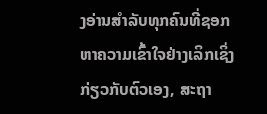ງອ່ານສໍາລັບທຸກຄົນທີ່ຊອກຫາຄວາມເຂົ້າໃຈຢ່າງເລິກເຊິ່ງກ່ຽວກັບຕົວເອງ, ສະຖາ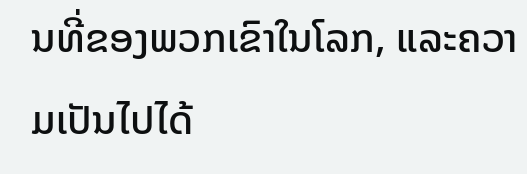ນທີ່ຂອງພວກເຂົາໃນໂລກ, ແລະຄວາມເປັນໄປໄດ້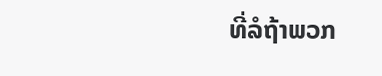ທີ່ລໍຖ້າພວກ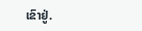ເຂົາຢູ່.